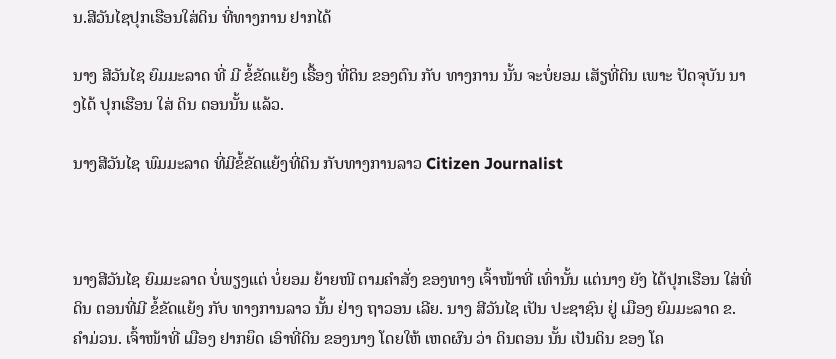ນ.ສີວັນໄຊປຸກເຮືອນໃສ່ດິນ ທີ່ທາງການ ຢາກໄດ້

ນາງ ສີວັນໄຊ ຍົມມະລາດ ທີ່ ມີ ຂໍ້ຂັດແຍ້ງ ເຣື້ອງ ທີ່ດິນ ຂອງຕົນ ກັບ ທາງການ ນັ້ນ ຈະບໍ່ຍອມ ເສັຽທີ່ດິນ ເພາະ ປັດຈຸບັນ ນາງໄດ້ ປຸກເຮືອນ ໃສ່ ດິນ ຕອນນັ້ນ ແລ້ວ.

ນາງສີວັນໄຊ ພົມມະລາດ ທີ່ມີຂໍ້ຂັດແຍ້ງທີ່ດິນ ກັບທາງການລາວ Citizen Journalist



ນາງສີວັນໄຊ ຍົມມະລາດ ບໍ່ພຽງແຕ່ ບໍ່ຍອມ ຍ້າຍໜີ ຕາມຄຳສັ່ງ ຂອງທາງ ເຈົ້າໜ້າທີ່ ເທົ່ານັ້ນ ແຕ່ນາງ ຍັງ ໄດ້ປຸກເຮືອນ ໃສ່ທີ່ ດິນ ຕອນທີ່ມີ ຂໍ້ຂັດແຍ້ງ ກັບ ທາງການລາວ ນັ້ນ ຢ່າງ ຖາວອນ ເລີຍ. ນາງ ສີວັນໄຊ ເປັນ ປະຊາຊົນ ຢູ່ ເມືອງ ຍົມມະລາດ ຂ. ຄຳມ່ວນ. ເຈົ້າໜ້າທີ່ ເມືອງ ຢາກຍຶດ ເອົາທີ່ດິນ ຂອງນາງ ໂດຍໃຫ້ ເຫດຜົນ ວ່າ ດິນຕອນ ນັ້ນ ເປັນດິນ ຂອງ ໂຄ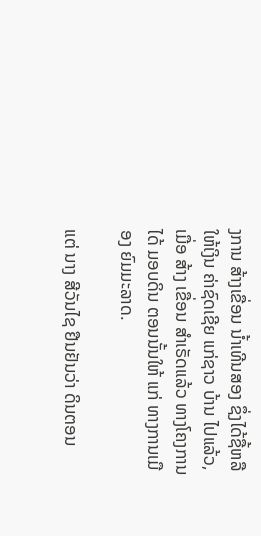ງການ ສ້າງເຂື່ອນ ນ້ຳເທີນສອງ ຊຶ່ງໄດ້ຊື້ຫລື ໃຫ້ເງິນ ຄ່າຊົດເຊີຍ ແກ່ຊາວ ບ້ານ ໄປແລ້ວ, ເມື່ອ ສ້າງ ເຂື່ອນ ສຳເຣັດແລ້ວ ທາງໂຄງການ ໄດ້ ມອບດິນ ຕອນນັ້ນໃຫ້ ແກ່ ທາງການເມືອງ ຍົມມະລາດ.

ແຕ່ ນາງ ສີວັນໄຊ ຢືນຢັນວ່າ ດິນຕອນ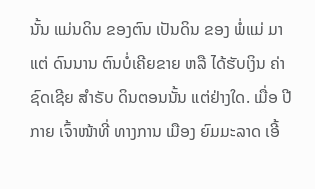ນັ້ນ ແມ່ນດິນ ຂອງຕົນ ເປັນດິນ ຂອງ ພໍ່ແມ່ ມາແຕ່ ດົນນານ ຕົນບໍ່ເຄີຍຂາຍ ຫລື ໄດ້ຮັບເງິນ ຄ່າຊົດເຊີຍ ສຳຣັບ ດິນຕອນນັ້ນ ແຕ່ຢ່າງໃດ. ເມື່ອ ປີກາຍ ເຈົ້າໜ້າທີ່ ທາງການ ເມືອງ ຍົມມະລາດ ເອີ້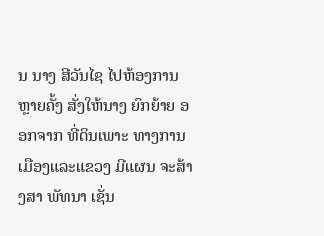ນ ນາງ ສີວັນໄຊ ໄປຫ້ອງການ ຫຼາຍຄັ້ງ ສັ່ງໃຫ້ນາງ ຍົກຍ້າຍ ອອກຈາກ ທີ່ດິນເພາະ ທາງການ ເມືອງແລະແຂວງ ມີແຜນ ຈະສ້າງສາ ພັທນາ ເຊັ່ນ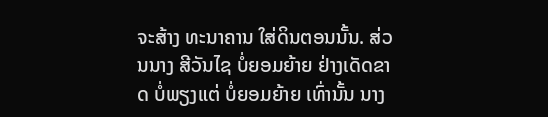ຈະສ້າງ ທະນາຄານ ໃສ່ດິນຕອນນັ້ນ. ສ່ວນນາງ ສີວັນໄຊ ບໍ່ຍອມຍ້າຍ ຢ່າງເດັດຂາດ ບໍ່ພຽງແຕ່ ບໍ່ຍອມຍ້າຍ ເທົ່ານັ້ນ ນາງ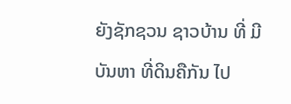ຍັງຊັກຊວນ ຊາວບ້ານ ທີ່ ມີບັນຫາ ທີ່ດິນຄືກັນ ໄປ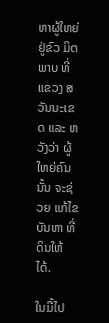ຫາຜູ້ໃຫຍ່ ຢູ່ຂົວ ມິຕພາບ ທີ່ ແຂວງ ສວັນນະເຂດ ແລະ ຫວັງວ່າ ຜູ້ໃຫຍ່ຄົນນັ້ນ ຈະຊ່ວຍ ແກ້ໄຂບັນຫາ ທີ່ດິນໃຫ້ ໄດ້.

ໃນມື້ໄປ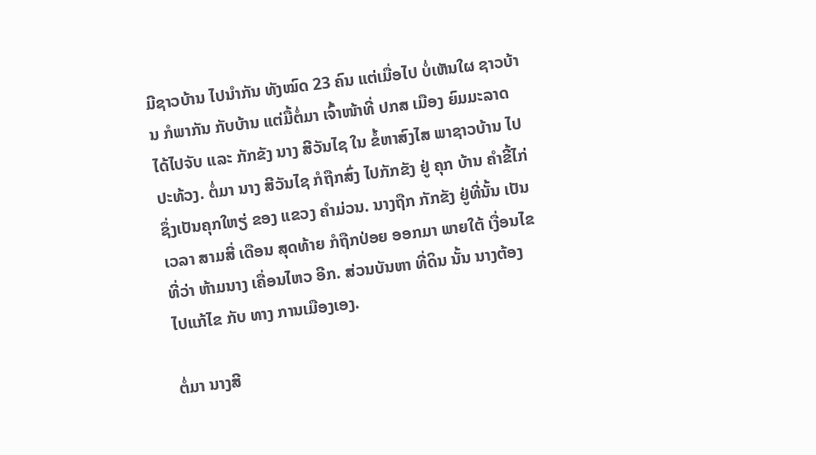ມີຊາວບ້ານ ໄປນຳກັນ ທັງໝົດ 23 ຄົນ ແຕ່ເມື່ອໄປ ບໍ່ເຫັນໃຜ ຊາວບ້ານ ກໍພາກັນ ກັບບ້ານ ແຕ່ມື້ຕໍ່ມາ ເຈົ້າໜ້າທີ່ ປກສ ເມືອງ ຍົມມະລາດ ໄດ້ໄປຈັບ ແລະ ກັກຂັງ ນາງ ສີວັນໄຊ ໃນ ຂໍ້ຫາສົງໄສ ພາຊາວບ້ານ ໄປປະທ້ວງ. ຕໍ່ມາ ນາງ ສີວັນໄຊ ກໍຖືກສົ່ງ ໄປກັກຂັງ ຢູ່ ຄຸກ ບ້ານ ຄຳຂີ້ໄກ່ ຊຶ່ງເປັນຄຸກໃຫຽ່ ຂອງ ແຂວງ ຄຳມ່ວນ. ນາງຖືກ ກັກຂັງ ຢູ່ທີ່ນັ້ນ ເປັນເວລາ ສາມສີ່ ເດືອນ ສຸດທ້າຍ ກໍຖືກປ່ອຍ ອອກມາ ພາຍໃຕ້ ເງື່ອນໄຂ ທີ່ວ່າ ຫ້າມນາງ ເຄື່ອນໄຫວ ອີກ. ສ່ວນບັນຫາ ທີ່ດິນ ນັ້ນ ນາງຕ້ອງ ໄປແກ້ໄຂ ກັບ ທາງ ການເມືອງເອງ.

ຕໍ່ມາ ນາງສີ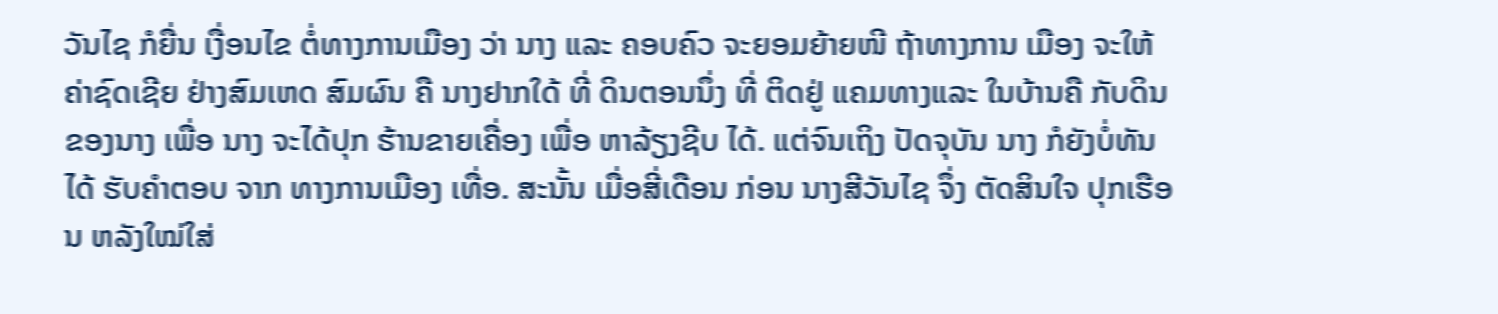ວັນໄຊ ກໍຍື່ນ ເງື່ອນໄຂ ຕໍ່ທາງການເມືອງ ວ່າ ນາງ ແລະ ຄອບຄົວ ຈະຍອມຍ້າຍໜີ ຖ້າທາງການ ເມືອງ ຈະໃຫ້ ຄ່າຊົດເຊີຍ ຢ່າງສົມເຫດ ສົມຜົນ ຄື ນາງຢາກໃດ້ ທີ່ ດິນຕອນນຶ່ງ ທີ່ ຕິດຢູ່ ແຄມທາງແລະ ໃນບ້ານຄື ກັບດິນ ຂອງນາງ ເພື່ອ ນາງ ຈະໄດ້ປຸກ ຮ້ານຂາຍເຄື່ອງ ເພື່ອ ຫາລ້ຽງຊີບ ໄດ້. ແຕ່ຈົນເຖິງ ປັດຈຸບັນ ນາງ ກໍຍັງບໍ່ທັນ ໄດ້ ຮັບຄຳຕອບ ຈາກ ທາງການເມືອງ ເທື່ອ. ສະນັ້ນ ເມື່ອສີ່ເດືອນ ກ່ອນ ນາງສີວັນໄຊ ຈຶ່ງ ຕັດສິນໃຈ ປຸກເຮືອນ ຫລັງໃໝ່ໃສ່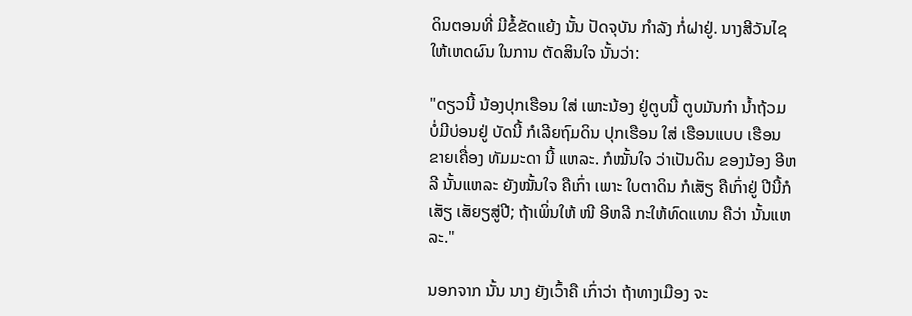ດິນຕອນທີ່ ມີຂໍ້ຂັດແຍ້ງ ນັ້ນ ປັດຈຸບັນ ກຳລັງ ກໍ່ຝາຢູ່. ນາງສີວັນໄຊ ໃຫ້ເຫດຜົນ ໃນການ ຕັດສິນໃຈ ນັ້ນວ່າ:

"ດຽວນີ້ ນ້ອງປຸກເຮືອນ ໃສ່ ເພາະນ້ອງ ຢູ່ຕູບນີ້ ຕູບມັນກ໋າ ນ້ຳຖ້ວມ ບໍ່ມີບ່ອນຢູ່ ບັດນີ້ ກໍເລີຍຖົມດິນ ປຸກເຮືອນ ໃສ່ ເຮືອນແບບ ເຮືອນ ຂາຍເຄື່ອງ ທັມມະດາ ນີ້ ແຫລະ. ກໍໝັ້ນໃຈ ວ່າເປັນດິນ ຂອງນ້ອງ ອີຫລີ ນັ້ນແຫລະ ຍັງໝັ້ນໃຈ ຄືເກົ່າ ເພາະ ໃບຕາດິນ ກໍເສັຽ ຄືເກົ່າຢູ່ ປີນີ້ກໍເສັຽ ເສັຍຽສູ່ປີ; ຖ້າເພິ່ນໃຫ້ ໜີ ອີຫລີ ກະໃຫ້ທົດແທນ ຄືວ່າ ນັ້ນແຫລະ."

ນອກຈາກ ນັ້ນ ນາງ ຍັງເວົ້າຄື ເກົ່າວ່າ ຖ້າທາງເມືອງ ຈະ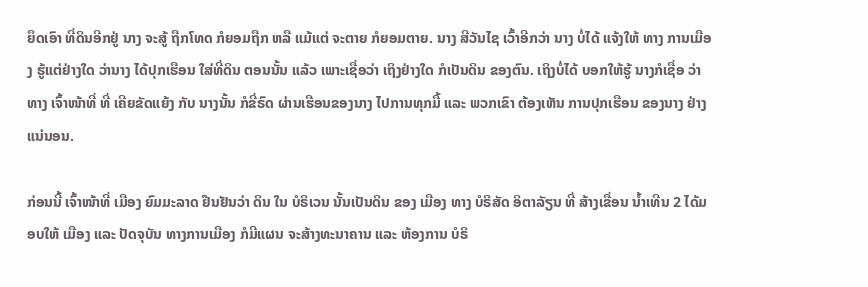ຍຶດເອົາ ທີ່ດິນອີກຢູ່ ນາງ ຈະສູ້ ຖືກໂທດ ກໍຍອມຖືກ ຫລື ແມ້ແຕ່ ຈະຕາຍ ກໍຍອມຕາຍ. ນາງ ສີວັນໄຊ ເວົ້າອີກວ່າ ນາງ ບໍ່ໄດ້ ແຈ້ງໃຫ້ ທາງ ການເມືອງ ຮູ້ແຕ່ຢ່າງໃດ ວ່ານາງ ໄດ້ປຸກເຮືອນ ໃສ່ທີ່ດິນ ຕອນນັ້ນ ແລ້ວ ເພາະເຊື່ອວ່າ ເຖິງຢ່າງໃດ ກໍເປັນດິນ ຂອງຕົນ. ເຖິງບໍ່ໄດ້ ບອກໃຫ້ຮູ້ ນາງກໍເຊື່ອ ວ່າ ທາງ ເຈົ້າໜ້າທີ່ ທີ່ ເຄີຍຂັດແຍ້ງ ກັບ ນາງນັ້ນ ກໍຂີ່ຣົດ ຜ່ານເຮືອນຂອງນາງ ໄປການທຸກມື້ ແລະ ພວກເຂົາ ຕ້ອງເຫັນ ການປຸກເຮືອນ ຂອງນາງ ຢ່າງ ແນ່ນອນ.

ກ່ອນນີ້ ເຈົ້າໜ້າທີ່ ເມືອງ ຍົມມະລາດ ຢືນຢັນວ່າ ດິນ ໃນ ບໍຣິເວນ ນັ້ນເປັນດິນ ຂອງ ເມືອງ ທາງ ບໍຣິສັດ ອິຕາລັຽນ ທີ່ ສ້າງເຂື່ອນ ນ້ຳເທີນ 2 ໄດ້ມອບໃຫ້ ເມືອງ ແລະ ປັດຈຸບັນ ທາງການເມືອງ ກໍມີແຜນ ຈະສ້າງທະນາຄານ ແລະ ຫ້ອງການ ບໍຣິ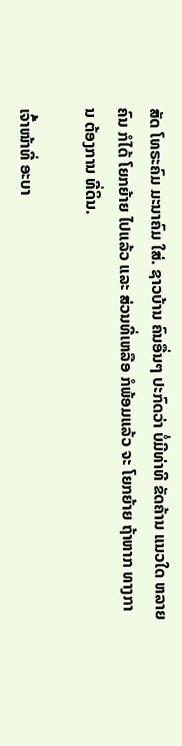ສັດ ໂທຣະຄົມ ມະນາຄົມ ໃສ່. ຊາວບ້ານ ຄົນອື່ນໆ ປະກົດວ່າ ບໍ່ມີທ່າທີ ຂັດຄ້ານ ແນວໃດ ຫລາຍຄົນ ກໍໄດ້ ໂຍກຍ້າຍ ໄປແລ້ວ ແລະ ສ່ວນທີ່ເຫລືອ ກໍພ້ອມແລ້ວ ຈະ ໂຍກຍ້າຍ ຖ້າຫາກ ທາງການ ຕ້ອງການ ທີ່ດິນ.

ເຈົ້າໜ້າທີ່ ອະບາ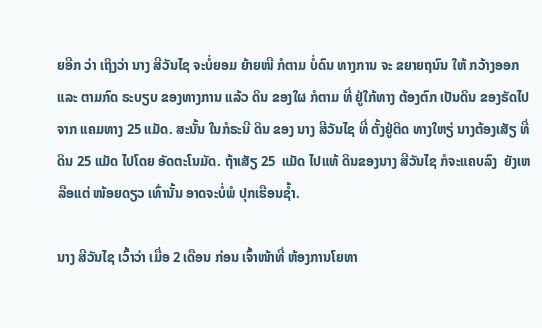ຍອີກ ວ່າ ເຖິງວ່າ ນາງ ສີວັນໄຊ ຈະບໍ່ຍອມ ຍ້າຍໜີ ກໍຕາມ ບໍ່ດົນ ທາງການ ຈະ ຂຍາຍຖນົນ ໃຫ້ ກວ້າງອອກ ແລະ ຕາມກົດ ຣະບຽບ ຂອງທາງການ ແລ້ວ ດິນ ຂອງໃຜ ກໍຕາມ ທີ່ ຢູ່ໃກ້ທາງ ຕ້ອງຕົກ ເປັນດິນ ຂອງຣັດໄປ ຈາກ ແຄມທາງ 25 ແມັດ. ສະນັ້ນ ໃນກໍຣະນີ ດິນ ຂອງ ນາງ ສີວັນໄຊ ທີ່ ຕັ້ງຢູ່ຕິດ ທາງໃຫຽ່ ນາງຕ້ອງເສັຽ ທີ່ດິນ 25 ແມັດ ໄປໂດຍ ອັດຕະໂນມັດ. ຖ້າເສັຽ 25  ແມັດ ໄປແທ້ ດິນຂອງນາງ ສີວັນໄຊ ກໍຈະແຄບລົງ  ຍັງເຫລືອແຕ່ ໜ້ອຍດຽວ ເທົ່ານັ້ນ ອາດຈະບໍ່ພໍ ປຸກເຮືອນຊ້ຳ.

ນາງ ສີວັນໄຊ ເວົ້າວ່າ ເມື່ອ 2 ເດືອນ ກ່ອນ ເຈົ້າໜ້າທີ່ ຫ້ອງການໂຍທາ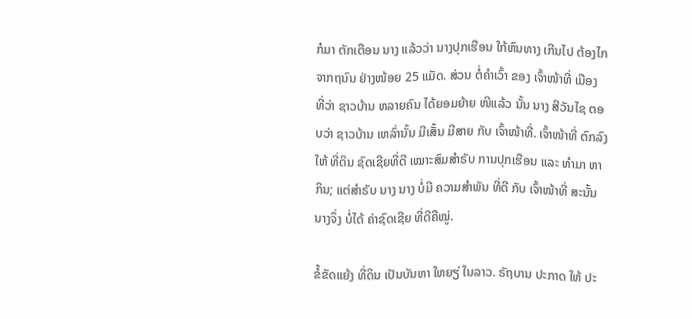ກໍມາ ຕັກເຕືອນ ນາງ ແລ້ວວ່າ ນາງປຸກເຮືອນ ໃກ້ຫົນທາງ ເກີນໄປ ຕ້ອງໄກ ຈາກຖນົນ ຢ່າງໜ້ອຍ 25 ແມັດ. ສ່ວນ ຕໍ່ຄຳເວົ້າ ຂອງ ເຈົ້າໜ້າທີ່ ເມືອງ ທີ່ວ່າ ຊາວບ້ານ ຫລາຍຄົນ ໄດ້ຍອມຍ້າຍ ໜີແລ້ວ ນັ້ນ ນາງ ສີວັນໄຊ ຕອບວ່າ ຊາວບ້ານ ເຫລົ່ານັ້ນ ມີເສັ້ນ ມີສາຍ ກັບ ເຈົ້າໜ້າທີ່. ເຈົ້າໜ້າທີ່ ຕົກລົງໃຫ້ ທີ່ດິນ ຊົດເຊີຍທີ່ດີ ເໝາະສົມສຳຣັບ ການປຸກເຮືອນ ແລະ ທຳມາ ຫາກິນ; ແຕ່ສຳຣັບ ນາງ ນາງ ບໍ່ມີ ຄວາມສຳພັນ ທີ່ດີ ກັບ ເຈົ້າໜ້າທີ່ ສະນັ້ນ ນາງຈຶ່ງ ບໍ່ໄດ້ ຄ່າຊົດເຊີຍ ທີ່ດີຄືໝູ່.

ຂໍ້ຂັດແຍ້ງ ທີ່ດິນ ເປັນບັນຫາ ໃຫຍຽ່ ໃນລາວ. ຣັຖບານ ປະກາດ ໃຫ້ ປະ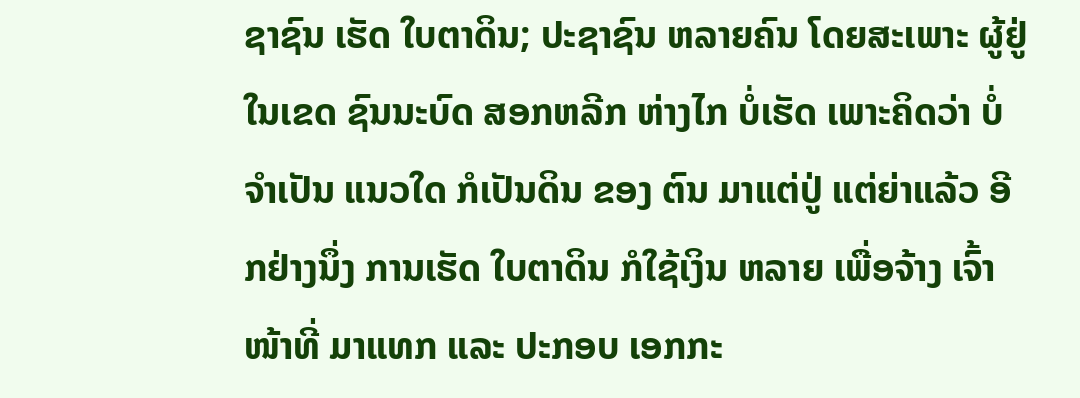ຊາຊົນ ເຮັດ ໃບຕາດິນ; ປະຊາຊົນ ຫລາຍຄົນ ໂດຍສະເພາະ ຜູ້ຢູ່ ໃນເຂດ ຊົນນະບົດ ສອກຫລີກ ຫ່າງໄກ ບໍ່ເຮັດ ເພາະຄິດວ່າ ບໍ່ຈຳເປັນ ແນວໃດ ກໍເປັນດິນ ຂອງ ຕົນ ມາແຕ່ປູ່ ແຕ່ຍ່າແລ້ວ ອີກຢ່າງນຶ່ງ ການເຮັດ ໃບຕາດິນ ກໍໃຊ້ເງິນ ຫລາຍ ເພື່ອຈ້າງ ເຈົ້າໜ້າທີ່ ມາແທກ ແລະ ປະກອບ ເອກກະ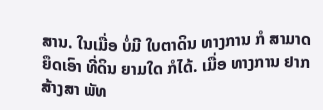ສານ. ໃນເມື່ອ ບໍ່ມີ ໃບຕາດິນ ທາງການ ກໍ ສາມາດຍຶດເອົາ ທີ່ດິນ ຍາມໃດ ກໍໄດ້. ເມື່ອ ທາງການ ຢາກສ້າງສາ ພັທ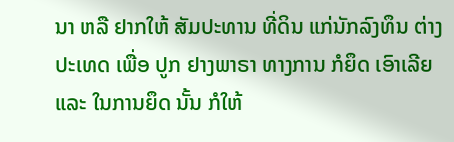ນາ ຫລື ຢາກໃຫ້ ສັມປະທານ ທີ່ດິນ ແກ່ນັກລົງທຶນ ຕ່າງ ປະເທດ ເພື່ອ ປູກ ຢາງພາຣາ ທາງການ ກໍຍຶດ ເອົາເລີຍ ແລະ ໃນການຍຶດ ນັ້ນ ກໍໃຫ້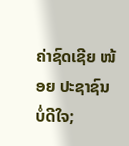ຄ່າຊົດເຊີຍ ໜ້ອຍ ປະຊາຊົນ ບໍ່ດີໃຈ;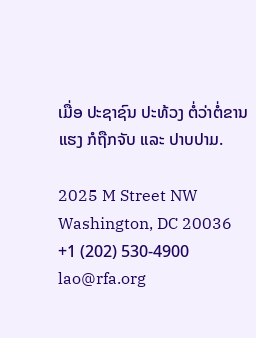ເມື່ອ ປະຊາຊົນ ປະທ້ວງ ຕໍ່ວ່າຕໍ່ຂານ ແຮງ ກໍຖືກຈັບ ແລະ ປາບປາມ.

2025 M Street NW
Washington, DC 20036
+1 (202) 530-4900
lao@rfa.org